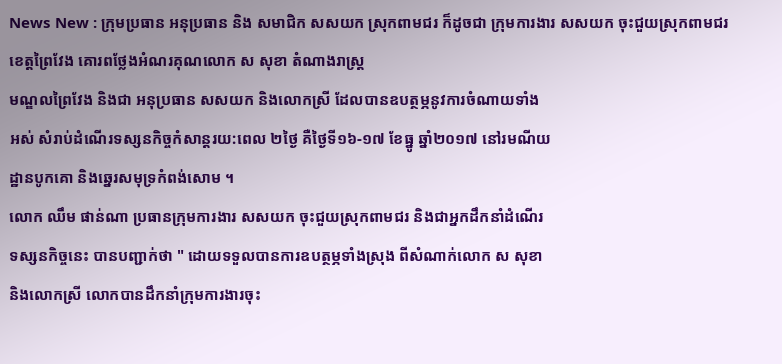News New : ក្រុមប្រធាន អនុប្រធាន និង សមាជិក សសយក ស្រុកពាមជរ ក៏ដូចជា ក្រុមការងារ សសយក ចុះជួយស្រុកពាមជរ ខេត្តព្រៃវែង គោរពថ្លែងអំណរគុណលោក ស សុខា តំណាងរាស្ត្រ
មណ្ឌលព្រៃវែង និងជា អនុប្រធាន សសយក និងលោកស្រី ដែលបានឧបត្ថម្ភនូវការចំណាយទាំង
អស់ សំរាប់ដំណើរទស្សនកិច្ចកំសាន្តរយ:ពេល ២ថ្ងៃ គឺថ្ងៃទី១៦-១៧ ខែធ្នូ ឆ្នាំ២០១៧ នៅរមណីយ
ដ្ឋានបូកគោ និងឆ្នេរសមុទ្រកំពង់សោម ។
លោក ឈឹម ផាន់ណា ប្រធានក្រុមការងារ សសយក ចុះជួយស្រុកពាមជរ និងជាអ្នកដឹកនាំដំណើរ
ទស្សនកិច្ចនេះ បានបញ្ជាក់ថា " ដោយទទួលបានការឧបត្ថម្ភទាំងស្រុង ពីសំណាក់លោក ស សុខា
និងលោកស្រី លោកបានដឹកនាំក្រុមការងារចុះ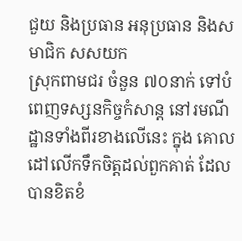ជួយ និងប្រធាន អនុប្រធាន និងសមាជិក សសយក
ស្រុកពាមជរ ចំនួន ៧០នាក់ ទៅបំពេញទស្សនកិច្ចកំសាន្ត នៅរមណីដ្ឋានទាំងពីរខាងលើនេះ ក្នុង គោលដៅលើកទឹកចិត្តដល់ពួកគាត់ ដែលបានខិតខំ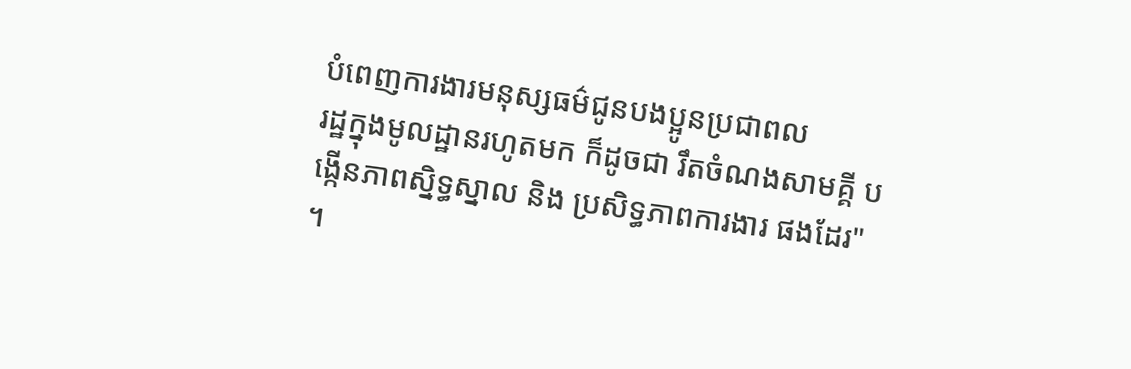បំពេញការងារមនុស្សធម៌ជូនបងប្អូនប្រជាពល
រដ្ឋក្នុងមូលដ្ឋានរហូតមក ក៏ដូចជា រឹតចំណងសាមគ្គី បង្កើនភាពស្និទ្ធស្នាល និង ប្រសិទ្ធភាពការងារ ផងដែរ" ។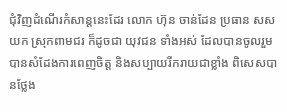ជុំវិញដំណើរកំសាន្តនេះដែរ លោក ហ៊ុន ចាន់ដែន ប្រធាន សសយក ស្រុកពាមជរ ក៏ដូចជា យុវជន ទាំងអស់ ដែលបានចូលរួម បានសំដែងការពេញចិត្ត និងសប្បាយរីករាយជាខ្លាំង ពិសេសបានថ្លែង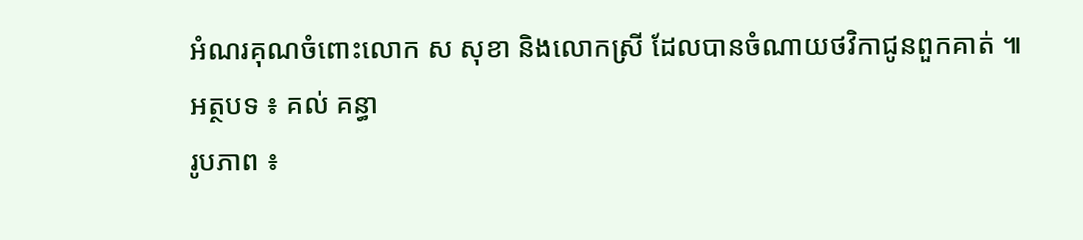អំណរគុណចំពោះលោក ស សុខា និងលោកស្រី ដែលបានចំណាយថវិកាជូនពួកគាត់ ៕
អត្ថបទ ៖ គល់ គន្ធា
រូបភាព ៖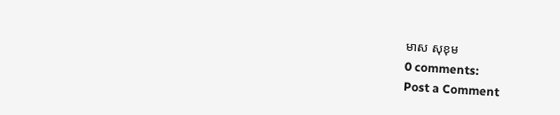មាស សុខុម
0 comments:
Post a Comment